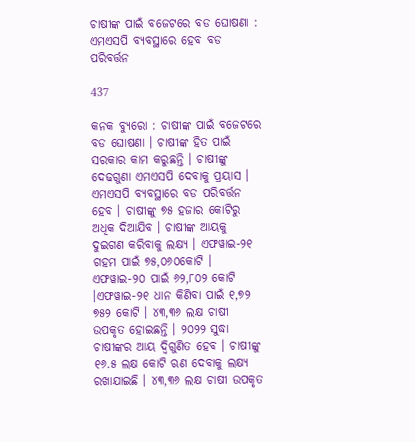ଚାଷୀଙ୍କ ପାଇଁ ବଜେଟରେ ବଡ ଘୋଷଣା : ଏମଏସପି ବ୍ୟବସ୍ଥାରେ ହେବ ବଡ ପରିବର୍ତ୍ତନ

437

କନକ ବ୍ୟୁରୋ : ଚାଷୀଙ୍କ ପାଇଁ ବଜେଟରେ ବଡ ଘୋଷଣା । ଚାଷୀଙ୍କ ହିତ ପାଇଁ ସରକାର କାମ କରୁଛନ୍ତି । ଚାଷୀଙ୍କୁ ଦେଢଗୁଣା ଏମଏସପି ଦେବାକୁ ପ୍ରୟାସ । ଏମଏସପି ବ୍ୟବସ୍ଥାରେ ବଡ ପରିବର୍ତ୍ତନ ହେବ । ଚାଷୀଙ୍କୁ ୭୫ ହଜାର କୋଟିରୁ ଅଧିକ ଦିଆଯିବ । ଚାଷୀଙ୍କ ଆୟକୁ ଦୁଇଗଣ କରିବାକୁ ଲକ୍ଷ୍ୟ । ଏଫୱାଇ-୨୧ ଗହମ ପାଇଁ ୭୫,୦୬୦କୋଟି । ଏଫୱାଇ-୨୦ ପାଇଁ ୬୨,୮୦୨ କୋଟି ।ଏଫୱାଇ-୨୧ ଧାନ କିଣିବା ପାଇଁ ୧,୭୨ ୭୫୨ କୋଟି । ୪୩,୩୬ ଲକ୍ଷ ଚାଷୀ ଉପକୃତ ହୋଇଛନ୍ତି । ୨୦୨୨ ସୁଦ୍ଧା ଚାଷୀଙ୍କର ଆୟ ଦ୍ୱିଗୁଣିତ ହେବ । ଚାଷୀଙ୍କୁ ୧୬.୫ ଲକ୍ଷ କୋଟି ଋଣ ଦେବାକୁ ଲକ୍ଷ୍ୟ ରଖାଯାଇଛି । ୪୩,୩୬ ଲକ୍ଷ ଚାଷୀ ଉପକୃତ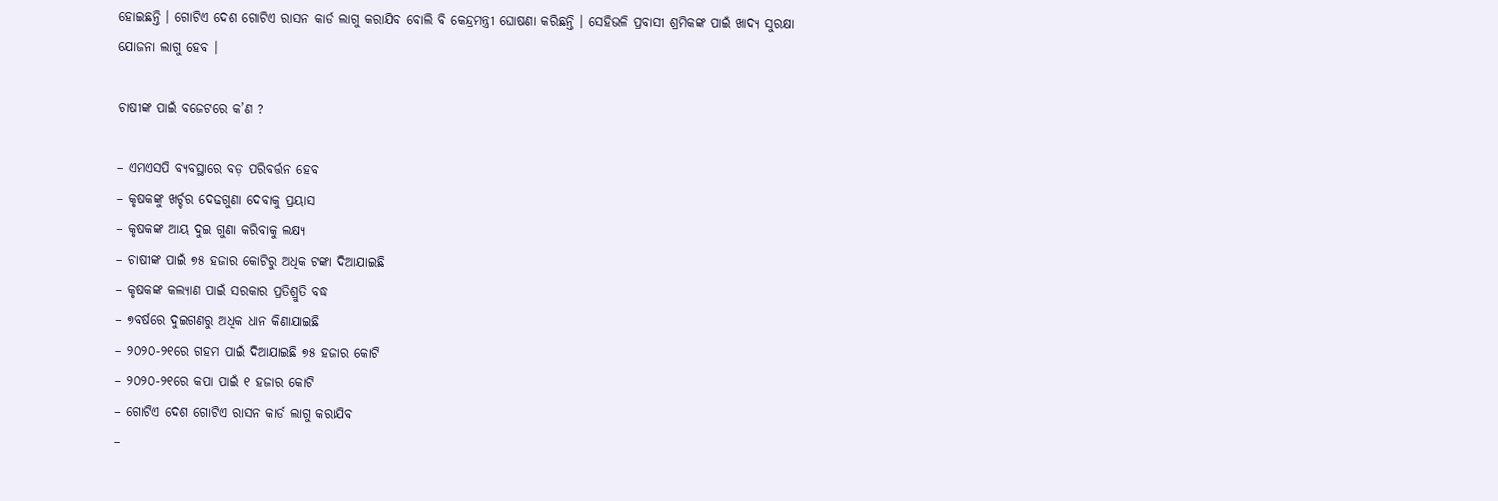ହୋଇଛନ୍ତି । ଗୋଟିଏ ଦେଶ ଗୋଟିଏ ରାସନ କାର୍ଡ ଲାଗୁ କରାଯିବ ବୋଲି ବି କେନ୍ଦ୍ରମନ୍ତ୍ରୀ ଘୋଷଣା କରିଛନ୍ତି । ସେହିଭଳି ପ୍ରବାସୀ ଶ୍ରମିକଙ୍କ ପାଇଁ ଖାଦ୍ୟ ସୁରକ୍ଷା ଯୋଜନା ଲାଗୁ ହେବ ।

ଚାଷୀଙ୍କ ପାଇଁ ବଜେଟରେ କ’ଣ ?

– ଏମଏସପି ବ୍ୟବସ୍ଥାରେ ବଡ଼ ପରିବର୍ତ୍ତନ ହେବ
– କୃଷକଙ୍କୁ ଖର୍ଚ୍ଚର ଦେଢଗୁଣା ଦେବାକୁ ପ୍ରୟାସ
– କୃଷକଙ୍କ ଆୟ ଦୁଇ ଗୁଣା କରିବାକୁ ଲକ୍ଷ୍ୟ
– ଚାଷୀଙ୍କ ପାଇଁ ୭୫ ହଜାର କୋଟିରୁ ଅଧିକ ଟଙ୍କା ଦିଆଯାଇଛି
– କୃଷକଙ୍କ କଲ୍ୟାଣ ପାଇଁ ସରକାର ପ୍ରତିଶ୍ରୁତି ବଦ୍ଧ
– ୭ବର୍ଷରେ ଦୁଇଗଣରୁ ଅଧିକ ଧାନ କିଣାଯାଇଛି
– ୨୦୨୦-୨୧ରେ ଗହମ ପାଇଁ ଦିଆଯାଇଛି ୭୫ ହଜାର କୋଟି
– ୨୦୨୦-୨୧ରେ କପା ପାଇଁ ୧ ହଜାର କୋଟି
– ଗୋଟିଏ ଦେଶ ଗୋଟିଏ ରାସନ କାର୍ଡ ଲାଗୁ କରାଯିବ
–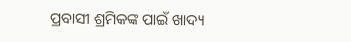ପ୍ରବାସୀ ଶ୍ରମିକଙ୍କ ପାଇଁ ଖାଦ୍ୟ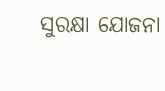ସୁରକ୍ଷା ଯୋଜନା